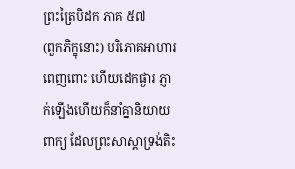ព្រះត្រៃបិដក ភាគ ៥៧
(ពួកភិក្ខុនោះ) បរិភោគអាហារពេញពោះ ហើយដេកផ្ងារ ភ្ញាក់ឡើងហើយក៏នាំគ្នានិយាយពាក្យ ដែលព្រះសាស្ដាទ្រង់តិះ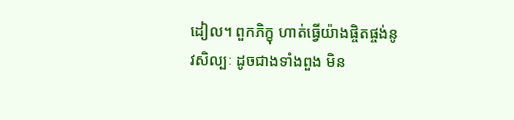ដៀល។ ពួកភិក្ខុ ហាត់ធ្វើយ៉ាងផ្ចិតផ្ចង់នូវសិល្បៈ ដូចជាងទាំងពួង មិន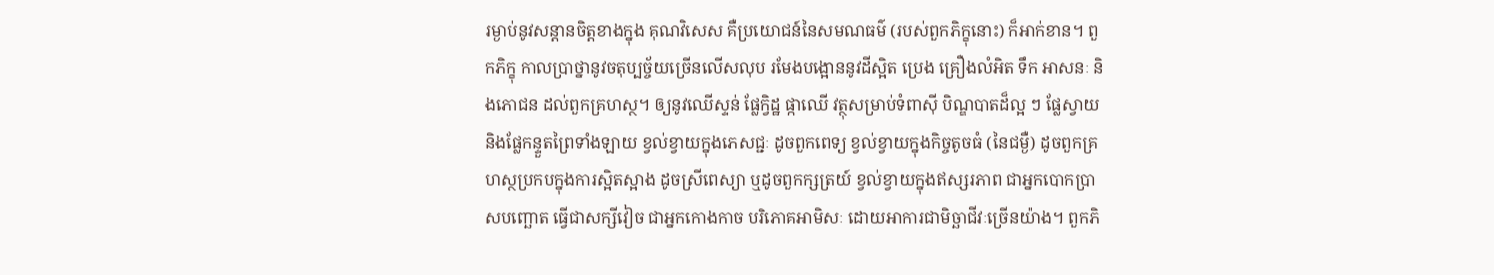រម្ងាប់នូវសន្ដានចិត្តខាងក្នុង គុណវិសេស គឺប្រយោជន៍នៃសមណធម៌ (របស់ពួកភិក្ខុនោះ) ក៏អាក់ខាន។ ពួកភិក្ខុ កាលប្រាថ្នានូវចតុប្បច្ច័យច្រើនលើសលុប រមែងបង្អោននូវដីស្អិត ប្រេង គ្រឿងលំអិត ទឹក អាសនៈ និងភោជន ដល់ពួកគ្រហស្ថ។ ឲ្យនូវឈើស្ទន់ ផ្លែក្វិដ្ឋ ផ្កាឈើ វត្ថុសម្រាប់ទំពាស៊ី បិណ្ឌបាតដ៏ល្អ ៗ ផ្លែស្វាយ និងផ្លែកន្ទួតព្រៃទាំងឡាយ ខ្វល់ខ្វាយក្នុងភេសជ្ជៈ ដូចពួកពេទ្យ ខ្វល់ខ្វាយក្នុងកិច្ចតូចធំ (នៃជម្ងឺ) ដូចពួកគ្រហស្ថប្រកបក្នុងការស្អិតស្អាង ដូចស្រីពេស្យា ឬដូចពួកក្សត្រយ៍ ខ្វល់ខ្វាយក្នុងឥស្សរភាព ជាអ្នកបោកប្រាសបញ្ឆោត ធ្វើជាសក្សីវៀច ជាអ្នកកោងកាច បរិភោគអាមិសៈ ដោយអាការជាមិច្ឆាជីវៈច្រើនយ៉ាង។ ពួកភិ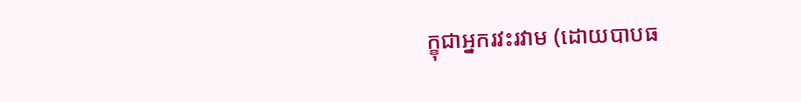ក្ខុជាអ្នករវះរវាម (ដោយបាបធ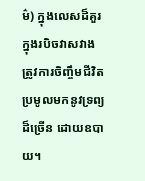ម៌) ក្នុងលេសដ៏គួរ ក្នុងរបិចវាសវាង ត្រូវការចិញ្ចឹមជីវិត ប្រមូលមកនូវទ្រព្យដ៏ច្រើន ដោយឧបាយ។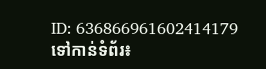ID: 636866961602414179
ទៅកាន់ទំព័រ៖